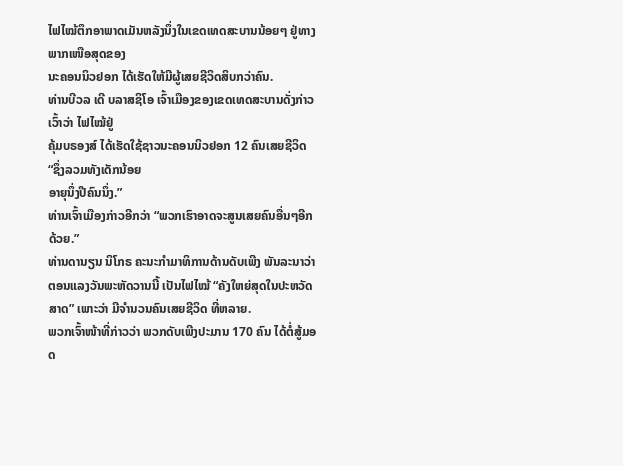ໄຟໄໝ້ຕຶກອາພາດເມັນຫລັງນຶ່ງໃນເຂດເທດສະບານນ້ອຍໆ ຢູ່ທາງພາກເໜືອສຸດຂອງ
ນະຄອນນິວຢອກ ໄດ້ເຮັດໃຫ້ມີຜູ້ເສຍຊີວິດສິບກວ່າຄົນ.
ທ່ານບີວລ ເດີ ບລາສຊິໂອ ເຈົ້າເມືອງຂອງເຂດເທດສະບານດັ່ງກ່າວເວົ້າວ່າ ໄຟໄໝ້ຢູ່
ຄຸ້ມບຣອງສ໌ ໄດ້ເຮັດໃຊ້ຊາວນະຄອນນິວຢອກ 12 ຄົນເສຍຊີວິດ “ຊຶ່ງລວມທັງເດັກນ້ອຍ
ອາຍຸນຶ່ງປີຄົນນຶ່ງ.”
ທ່ານເຈົ້າເມືອງກ່າວອີກວ່າ “ພວກເຮົາອາດຈະສູນເສຍຄົນອື່ນໆອີກດ້ວຍ.”
ທ່ານດານຽນ ນິໂກຣ ຄະນະກຳມາທິການດ້ານດັບເພີງ ພັນລະນາວ່າ
ຕອນແລງວັນພະຫັດວານນີ້ ເປັນໄຟໄໝ້ “ຄັງໃຫຍ່ສຸດໃນປະຫວັດສາດ” ເພາະວ່າ ມີຈຳນວນຄົນເສຍຊີວິດ ທີ່ຫລາຍ.
ພວກເຈົ້າໜ້າທີ່ກ່າວວ່າ ພວກດັບເພີງປະມານ 170 ຄົນ ໄດ້ຕໍ່ສູ້ມອດ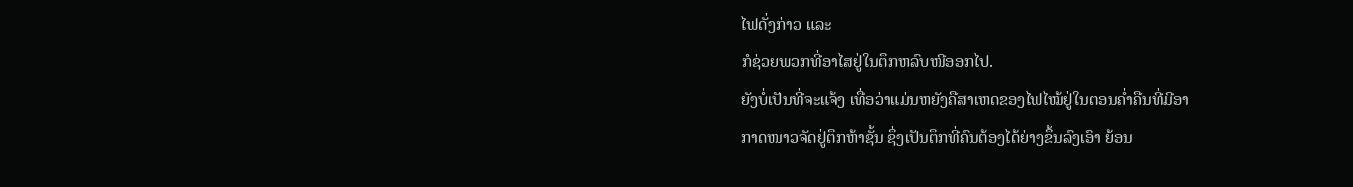ໄຟດັ່ງກ່າວ ແລະ
ກໍຊ່ວຍພວກທີ່ອາໄສຢູ່ໃນຕຶກຫລົບໜີອອກໄປ.
ຍັງບໍ່ເປັນທີ່ຈະແຈ້ງ ເທື່ອວ່າແມ່ນຫຍັງຄືສາເຫດຂອງໄຟໄໝ້ຢູ່ໃນຕອນຄໍ່າຄືນທີ່ມີອາ
ກາດໜາວຈັດຢູ່ຕຶກຫ້າຊັ້ນ ຊຶ່ງເປັນຕຶກທີ່ຄົນຕ້ອງໄດ້ຍ່າງຂຶ້ນລົງເອົາ ຍ້ອນ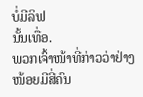ບໍ່ມີລິຟ
ນັ້ນເທື່ອ.
ພວກເຈົ້າໜ້າທີ່ກ່າວວ່າຢ່າງໜ້ອຍມີສີ່ຄົນ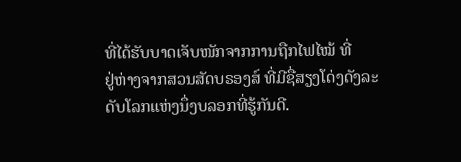ທີ່ໄດ້ຮັບບາດເຈັບໜັກຈາກການຖືກໄຟໄໝ້ ທີ່
ຢູ່ຫ່າງຈາກສວນສັດບຣອງສ໌ ທີ່ມີຊື່ສຽງໂດ່ງດັງລະດັບໂລກແຫ່ງນຶ່ງບລອກທີ່ຮູ້ກັນດີ.